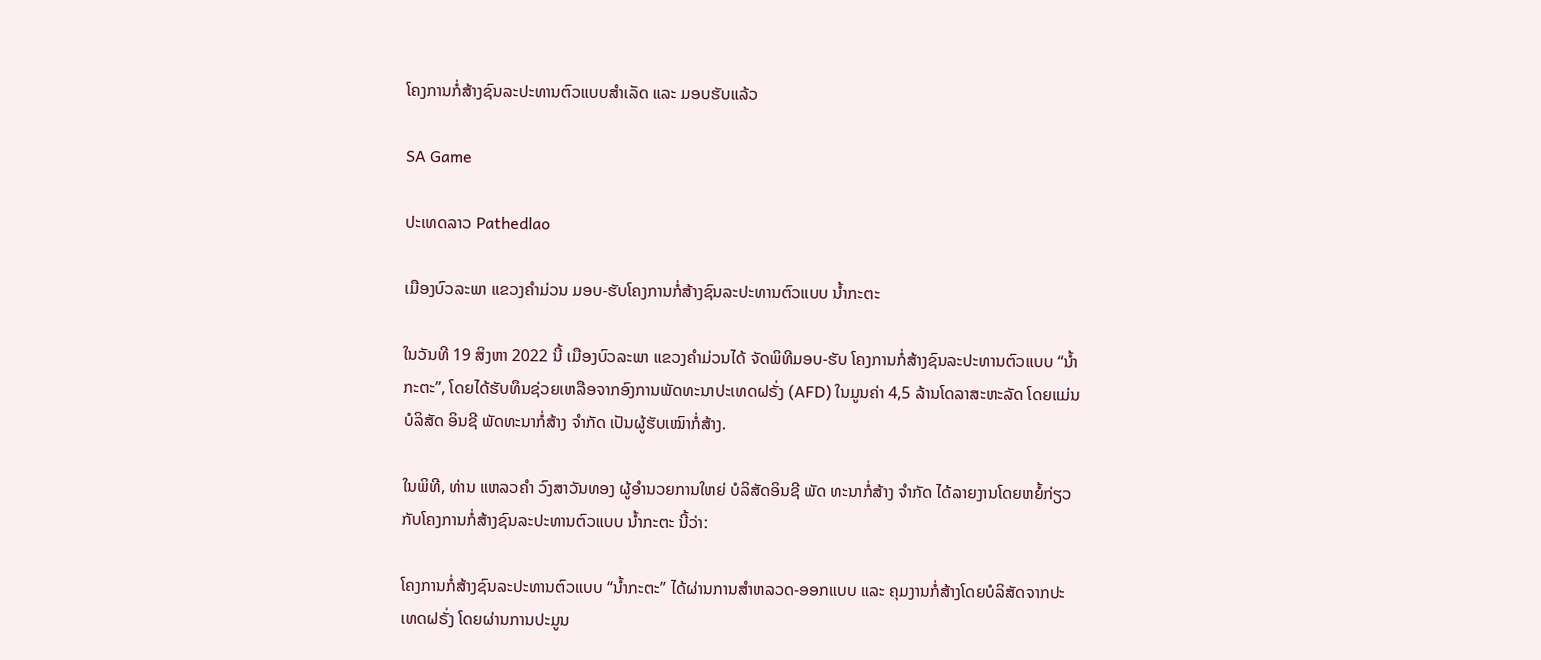ໂຄງການກໍ່ສ້າງຊົນລະປະທານຕົວແບບສຳເລັດ ແລະ ມອບຮັບແລ້ວ

SA Game

ປະເທດລາວ Pathedlao

ເມືອງບົວລະພາ ແຂວງຄຳມ່ວນ ມອບ-ຮັບໂຄງການກໍ່ສ້າງຊົນລະປະທານຕົວແບບ ນ້ຳກະຕະ

ໃນວັນທີ 19 ສິງຫາ 2022 ນີ້ ເມືອງບົວລະພາ ແຂວງຄຳມ່ວນໄດ້ ຈັດພິທີມອບ-ຮັບ ໂຄງການກໍ່ສ້າງຊົນລະປະທານຕົວແບບ “ນໍ້າກະຕະ”, ໂດຍໄດ້ຮັບທຶນຊ່ວຍເຫລືອຈາກອົງການພັດທະນາປະເທດຝຣັ່ງ (AFD) ໃນມູນຄ່າ 4,5 ລ້ານໂດລາສະຫະລັດ ໂດຍແມ່ນ ບໍລິສັດ ອິນຊີ ພັດທະນາກໍ່ສ້າງ ຈໍາກັດ ເປັນຜູ້ຮັບເໝົາກໍ່ສ້າງ.

ໃນພິທີ, ທ່ານ ແຫລວຄຳ ວົງສາວັນທອງ ຜູ້ອຳນວຍການໃຫຍ່ ບໍລິສັດອິນຊີ ພັດ ທະນາກໍ່ສ້າງ ຈຳກັດ ໄດ້ລາຍງານໂດຍຫຍໍ້ກ່ຽວກັບໂຄງການກໍ່ສ້າງຊົນລະປະທານຕົວແບບ ນໍ້າກະຕະ ນີ້ວ່າ:

ໂຄງການກໍ່ສ້າງຊົນລະປະທານຕົວແບບ “ນໍ້າກະຕະ” ໄດ້ຜ່ານການສໍາຫລວດ-ອອກແບບ ແລະ ຄຸມງານກໍ່ສ້າງໂດຍບໍລິສັດຈາກປະເທດຝຣັ່ງ ໂດຍຜ່ານການປະມູນ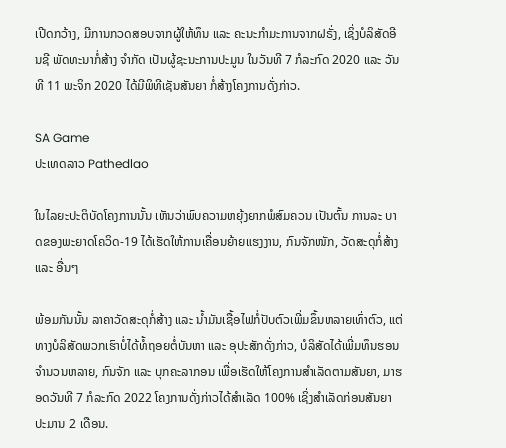ເປີດກວ້າງ, ມີການກວດສອບຈາກຜູ້ໃຫ້ທຶນ ແລະ ຄະນະກຳມະການຈາກຝຣັ່ງ, ເຊິ່ງບໍລິສັດອີນຊີ ພັດທະນາກໍ່ສ້າງ ຈໍາກັດ ເປັນຜູ້ຊະນະການປະມູນ ໃນວັນທີ 7 ກໍລະກົດ 2020 ແລະ ວັນທີ 11 ພະຈິກ 2020 ໄດ້ມີພິທີເຊັນສັນຍາ ກໍ່ສ້າງໂຄງການດັ່ງກ່າວ.

SA Game
ປະເທດລາວ Pathedlao

ໃນໄລຍະປະຕິບັດໂຄງການນັ້ນ ເຫັນວ່າພົບຄວາມຫຍຸ້ງຍາກພໍສົມຄວນ ເປັນຕົ້ນ ການລະ ບາດຂອງພະຍາດໂຄວິດ-19 ໄດ້ເຮັດໃຫ້ການເຄື່ອນຍ້າຍແຮງງານ, ກົນຈັກໜັກ, ວັດສະດຸກໍ່ສ້າງ ແລະ ອື່ນໆ

ພ້ອມກັນນັ້ນ ລາຄາວັດສະດຸກໍ່ສ້າງ ແລະ ນໍ້າມັນເຊື້ອໄຟກໍ່ປັບຕົວເພີ່ມຂຶ້ນຫລາຍເທົ່າຕົວ, ແຕ່ທາງບໍລິສັດພວກເຮົາບໍ່ໄດ້ທໍ້ຖອຍຕໍ່ບັນຫາ ແລະ ອຸປະສັກດັ່ງກ່າວ, ບໍລິສັດໄດ້ເພີ່ມທຶນຮອນຈໍານວນຫລາຍ, ກົນຈັກ ແລະ ບຸກຄະລາກອນ ເພື່ອເຮັດໃຫ້ໂຄງການສໍາເລັດຕາມສັນຍາ, ມາຮອດວັນທີ 7 ກໍລະກົດ 2022 ໂຄງການດັ່ງກ່າວໄດ້ສໍາເລັດ 100% ເຊິ່ງສໍາເລັດກ່ອນສັນຍາປະມານ 2 ເດືອນ.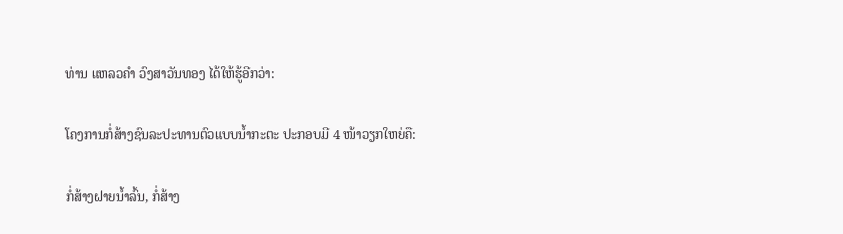ທ່ານ ແຫລວຄຳ ວົງສາວັນທອງ ໄດ້ໃຫ້ຮູ້ອີກວ່າ:

ໂຄງການກໍ່ສ້າງຊົນລະປະທານຕົວແບບນໍ້າກະຕະ ປະກອບມີ 4 ໜ້າວຽກໃຫຍ່ຄື:

ກໍ່ສ້າງຝາຍນໍ້າລົ້ນ, ກໍ່ສ້າງ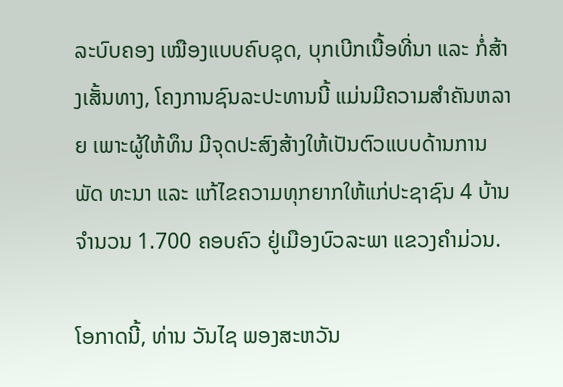ລະບົບຄອງ ເໝືອງແບບຄົບຊຸດ, ບຸກເບີກເນື້ອທີ່ນາ ແລະ ກໍ່ສ້າງເສັ້ນທາງ, ໂຄງການຊົນລະປະທານນີ້ ແມ່ນມີຄວາມສໍາຄັນຫລາຍ ເພາະຜູ້ໃຫ້ທຶນ ມີຈຸດປະສົງສ້າງໃຫ້ເປັນຕົວແບບດ້ານການພັດ ທະນາ ແລະ ແກ້ໄຂຄວາມທຸກຍາກໃຫ້ແກ່ປະຊາຊົນ 4 ບ້ານ ຈໍານວນ 1.700 ຄອບຄົວ ຢູ່ເມືອງບົວລະພາ ແຂວງຄຳມ່ວນ.

ໂອກາດນີ້, ທ່ານ ວັນໄຊ ພອງສະຫວັນ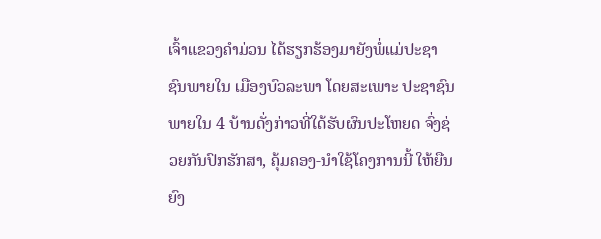ເຈົ້າແຂວງຄຳມ່ວນ ໄດ້ຮຽກຮ້ອງມາຍັງພໍ່ແມ່ປະຊາຊົນພາຍໃນ ເມືອງບົວລະພາ ໂດຍສະເພາະ ປະຊາຊົນພາຍໃນ 4 ບ້ານດັ່ງກ່າວທີ່ໃດ້ຮັບຜົນປະໂຫຍດ ຈົ່ງຊ່ວຍກັນປົກຮັກສາ, ຄຸ້ມຄອງ-ນໍາໃຊ້ໂຄງການນີ້ ໃຫ້ຍືນຍົງ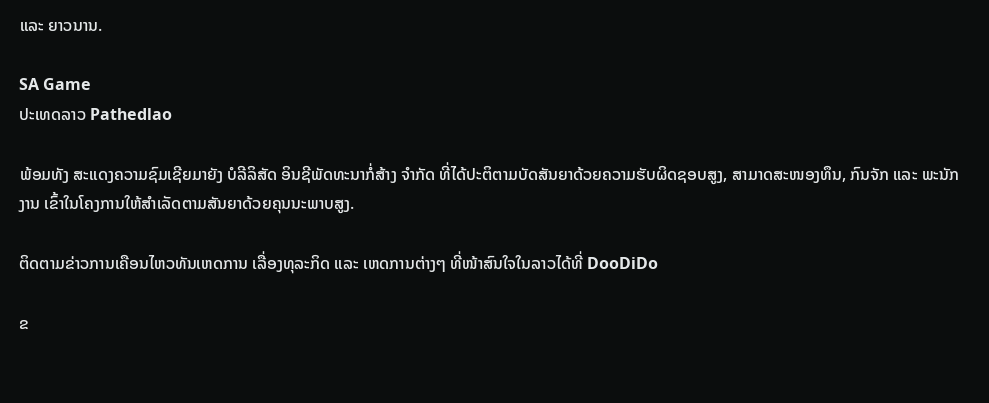ແລະ ຍາວນານ.

SA Game
ປະເທດລາວ Pathedlao

ພ້ອມທັງ ສະແດງຄວາມຊົມເຊີຍມາຍັງ ບໍລີລິສັດ ອິນຊີພັດທະນາກໍ່ສ້າງ ຈໍາກັດ ທີ່ໄດ້ປະຕິຕາມບັດສັນຍາດ້ວຍຄວາມຮັບຜິດຊອບສູງ, ສາມາດສະໜອງທຶນ, ກົນຈັກ ແລະ ພະນັກງານ ເຂົ້າໃນໂຄງການໃຫ້ສຳເລັດຕາມສັນຍາດ້ວຍຄຸນນະພາບສູງ.

ຕິດຕາມຂ່າວການເຄືອນໄຫວທັນເຫດການ ເລື່ອງທຸລະກິດ ແລະ ເຫດການຕ່າງໆ ທີ່ໜ້າສົນໃຈໃນລາວໄດ້ທີ່ DooDiDo

ຂ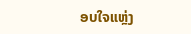ອບໃຈແຫຼ່ງ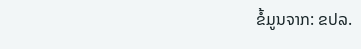ຂໍ້ມູນຈາກ: ຂປລ.